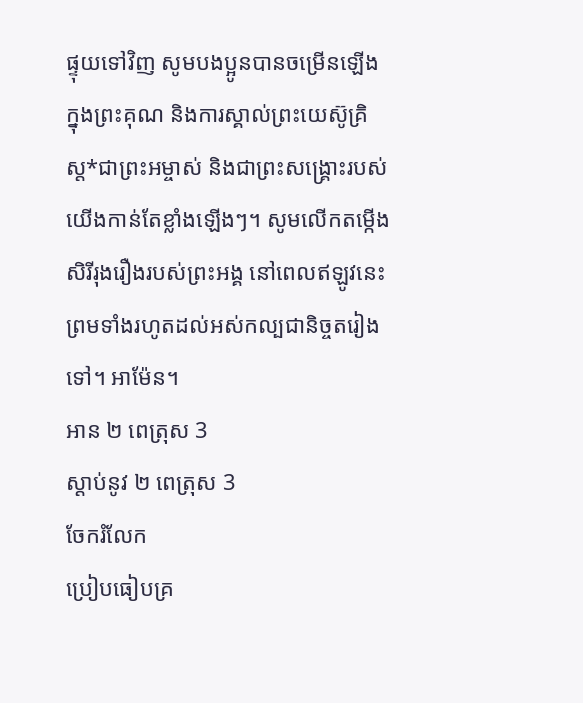ផ្ទុយទៅវិញ សូមបងប្អូនបានចម្រើនឡើង ក្នុងព្រះគុណ និងការស្គាល់ព្រះយេស៊ូគ្រិស្ត*ជាព្រះអម្ចាស់ និងជាព្រះសង្គ្រោះរបស់យើងកាន់តែខ្លាំងឡើងៗ។ សូមលើកតម្កើងសិរីរុងរឿងរបស់ព្រះអង្គ នៅពេលឥឡូវនេះ ព្រមទាំងរហូតដល់អស់កល្បជានិច្ចតរៀងទៅ។ អាម៉ែន។
អាន ២ ពេត្រុស 3
ស្ដាប់នូវ ២ ពេត្រុស 3
ចែករំលែក
ប្រៀបធៀបគ្រ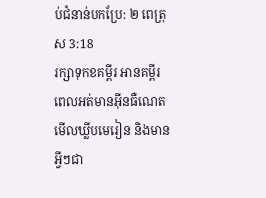ប់ជំនាន់បកប្រែ: ២ ពេត្រុស 3:18
រក្សាទុកខគម្ពីរ អានគម្ពីរពេលអត់មានអ៊ីនធឺណេត មើលឃ្លីបមេរៀន និងមានអ្វីៗជា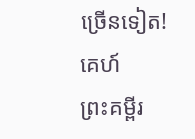ច្រើនទៀត!
គេហ៍
ព្រះគម្ពីរ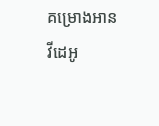គម្រោងអាន
វីដេអូ